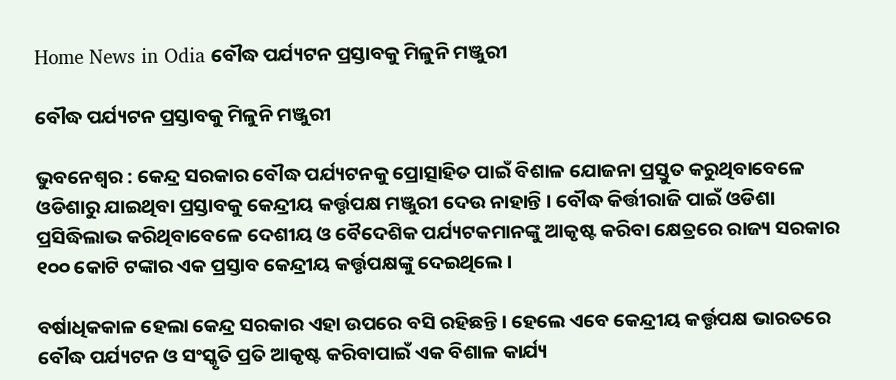Home News in Odia ବୌଦ୍ଧ ପର୍ଯ୍ୟଟନ ପ୍ରସ୍ତାବକୁ ମିଳୁନି ମଞ୍ଜୁରୀ

ବୌଦ୍ଧ ପର୍ଯ୍ୟଟନ ପ୍ରସ୍ତାବକୁ ମିଳୁନି ମଞ୍ଜୁରୀ

ଭୁବନେଶ୍ୱର : କେନ୍ଦ୍ର ସରକାର ବୌଦ୍ଧ ପର୍ଯ୍ୟଟନକୁ ପ୍ରୋତ୍ସାହିତ ପାଇଁ ବିଶାଳ ଯୋଜନା ପ୍ରସ୍ତୁତ କରୁଥିବାବେଳେ ଓଡିଶାରୁ ଯାଇଥିବା ପ୍ରସ୍ତାବକୁ କେନ୍ଦ୍ରୀୟ କର୍ତ୍ତୃପକ୍ଷ ମଞ୍ଜୁରୀ ଦେଉ ନାହାନ୍ତି । ବୌଦ୍ଧ କିର୍ତ୍ତୀରାଜି ପାଇଁ ଓଡିଶା ପ୍ରସିଦ୍ଧିଲାଭ କରିଥିବାବେଳେ ଦେଶୀୟ ଓ ବୈଦେଶିକ ପର୍ଯ୍ୟଟକମାନଙ୍କୁ ଆକୃଷ୍ଟ କରିବା କ୍ଷେତ୍ରରେ ରାଜ୍ୟ ସରକାର ୧୦୦ କୋଟି ଟଙ୍କାର ଏକ ପ୍ରସ୍ତାବ କେନ୍ଦ୍ରୀୟ କର୍ତ୍ତୃପକ୍ଷଙ୍କୁ ଦେଇଥିଲେ ।

ବର୍ଷାଧିକକାଳ ହେଲା କେନ୍ଦ୍ର ସରକାର ଏହା ଉପରେ ବସି ରହିଛନ୍ତି । ହେଲେ ଏବେ କେନ୍ଦ୍ରୀୟ କର୍ତ୍ତୃପକ୍ଷ ଭାରତରେ ବୌଦ୍ଧ ପର୍ଯ୍ୟଟନ ଓ ସଂସ୍କୃତି ପ୍ରତି ଆକୃଷ୍ଟ କରିବାପାଇଁ ଏକ ବିଶାଳ କାର୍ଯ୍ୟ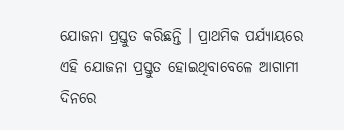ଯୋଜନା ପ୍ରସ୍ତୁତ କରିଛନ୍ତି । ପ୍ରାଥମିକ ପର୍ଯ୍ୟାୟରେ ଏହି ଯୋଜନା ପ୍ରସ୍ତୁତ ହୋଇଥିବାବେଳେ ଆଗାମୀ ଦିନରେ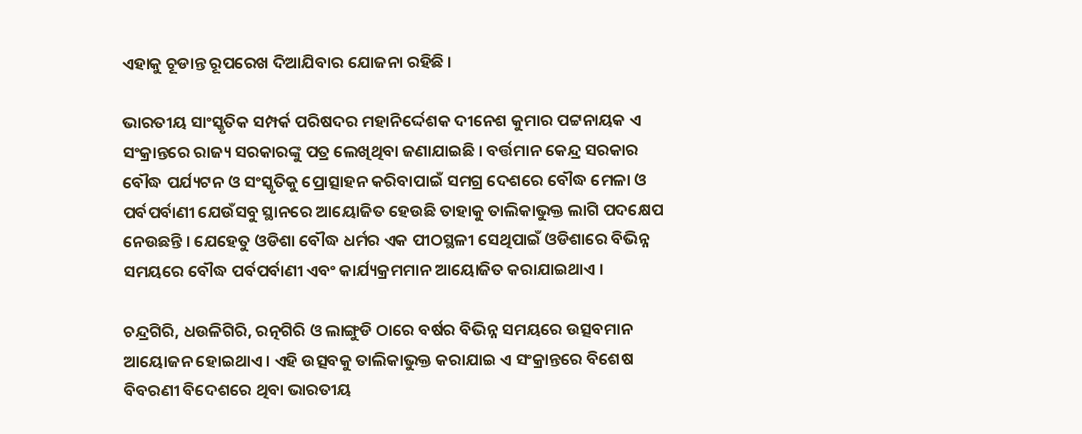ଏହାକୁ ଚୂଡାନ୍ତ ରୂପରେଖ ଦିଆଯିବାର ଯୋଜନା ରହିଛି ।

ଭାରତୀୟ ସାଂସ୍କୃତିକ ସମ୍ପର୍କ ପରିଷଦର ମହାନିର୍ଦ୍ଦେଶକ ଦୀନେଶ କୁମାର ପଟ୍ଟନାୟକ ଏ ସଂକ୍ରାନ୍ତରେ ରାଜ୍ୟ ସରକାରଙ୍କୁ ପତ୍ର ଲେଖିଥିବା ଜଣାଯାଇଛି । ବର୍ତ୍ତମାନ କେନ୍ଦ୍ର ସରକାର ବୌଦ୍ଧ ପର୍ଯ୍ୟଟନ ଓ ସଂସ୍କୃତିକୁ ପ୍ରୋତ୍ସାହନ କରିବାପାଇଁ ସମଗ୍ର ଦେଶରେ ବୌଦ୍ଧ ମେଳା ଓ ପର୍ବପର୍ବାଣୀ ଯେଉଁସବୁ ସ୍ଥାନରେ ଆୟୋଜିତ ହେଉଛି ତାହାକୁ ତାଲିକାଭୁକ୍ତ ଲାଗି ପଦକ୍ଷେପ ନେଉଛନ୍ତି । ଯେହେତୁ ଓଡିଶା ବୌଦ୍ଧ ଧର୍ମର ଏକ ପୀଠସ୍ଥଳୀ ସେଥିପାଇଁ ଓଡିଶାରେ ବିଭିନ୍ନ ସମୟରେ ବୌଦ୍ଧ ପର୍ବପର୍ବାଣୀ ଏବଂ କାର୍ଯ୍ୟକ୍ରମମାନ ଆୟୋଜିତ କରାଯାଇଥାଏ ।

ଚନ୍ଦ୍ରଗିରି, ଧଉଳିଗିରି, ରତ୍ନଗିରି ଓ ଲାଙ୍ଗୁଡି ଠାରେ ବର୍ଷର ବିଭିନ୍ନ ସମୟରେ ଉତ୍ସବମାନ ଆୟୋଜନ ହୋଇଥାଏ । ଏହି ଉତ୍ସବକୁ ତାଲିକାଭୁକ୍ତ କରାଯାଇ ଏ ସଂକ୍ରାନ୍ତରେ ବିଶେଷ ବିବରଣୀ ବିଦେଶରେ ଥିବା ଭାରତୀୟ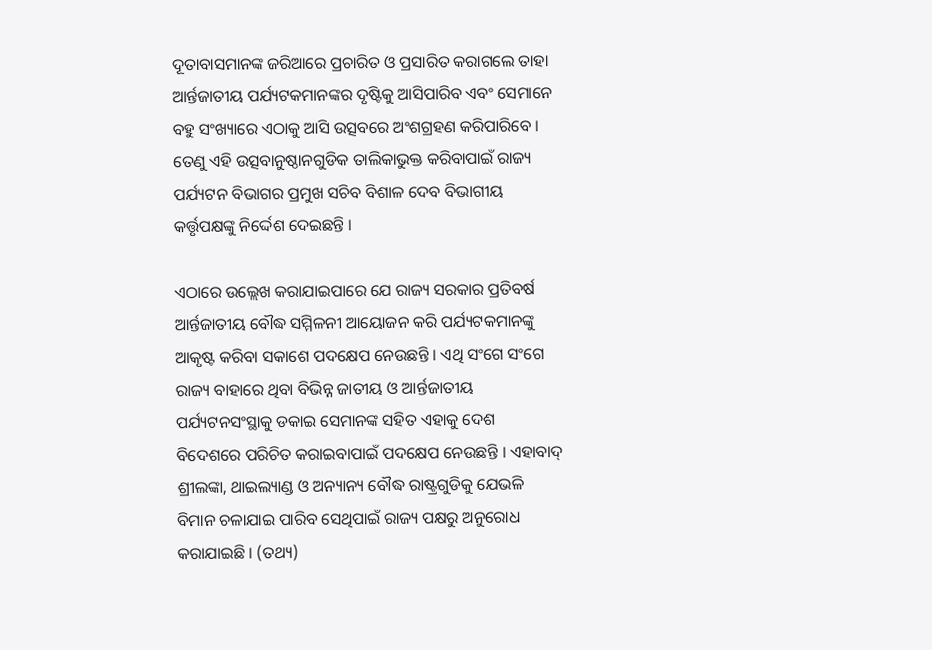ଦୂତାବାସମାନଙ୍କ ଜରିଆରେ ପ୍ରଚାରିତ ଓ ପ୍ରସାରିତ କରାଗଲେ ତାହା ଆର୍ନ୍ତଜାତୀୟ ପର୍ଯ୍ୟଟକମାନଙ୍କର ଦୃଷ୍ଟିକୁ ଆସିପାରିବ ଏବଂ ସେମାନେ ବହୁ ସଂଖ୍ୟାରେ ଏଠାକୁ ଆସି ଉତ୍ସବରେ ଅଂଶଗ୍ରହଣ କରିପାରିବେ । ତେଣୁ ଏହି ଉତ୍ସବାନୁଷ୍ଠାନଗୁଡିକ ତାଲିକାଭୁକ୍ତ କରିବାପାଇଁ ରାଜ୍ୟ ପର୍ଯ୍ୟଟନ ବିଭାଗର ପ୍ରମୁଖ ସଚିବ ବିଶାଳ ଦେବ ବିଭାଗୀୟ କର୍ତ୍ତୃପକ୍ଷଙ୍କୁ ନିର୍ଦ୍ଦେଶ ଦେଇଛନ୍ତି ।

ଏଠାରେ ଉଲ୍ଲେଖ କରାଯାଇପାରେ ଯେ ରାଜ୍ୟ ସରକାର ପ୍ରତିବର୍ଷ ଆର୍ନ୍ତଜାତୀୟ ବୌଦ୍ଧ ସମ୍ମିଳନୀ ଆୟୋଜନ କରି ପର୍ଯ୍ୟଟକମାନଙ୍କୁ ଆକୃଷ୍ଟ କରିବା ସକାଶେ ପଦକ୍ଷେପ ନେଉଛନ୍ତି । ଏଥି ସଂଗେ ସଂଗେ ରାଜ୍ୟ ବାହାରେ ଥିବା ବିଭିନ୍ନ ଜାତୀୟ ଓ ଆର୍ନ୍ତଜାତୀୟ ପର୍ଯ୍ୟଟନସଂସ୍ଥାକୁ ଡକାଇ ସେମାନଙ୍କ ସହିତ ଏହାକୁ ଦେଶ ବିଦେଶରେ ପରିଚିତ କରାଇବାପାଇଁ ପଦକ୍ଷେପ ନେଉଛନ୍ତି । ଏହାବାଦ୍‍ ଶ୍ରୀଲଙ୍କା, ଥାଇଲ୍ୟାଣ୍ଡ ଓ ଅନ୍ୟାନ୍ୟ ବୌଦ୍ଧ ରାଷ୍ଟ୍ରଗୁଡିକୁ ଯେଭଳି ବିମାନ ଚଳାଯାଇ ପାରିବ ସେଥିପାଇଁ ରାଜ୍ୟ ପକ୍ଷରୁ ଅନୁରୋଧ କରାଯାଇଛି । (ତଥ୍ୟ)